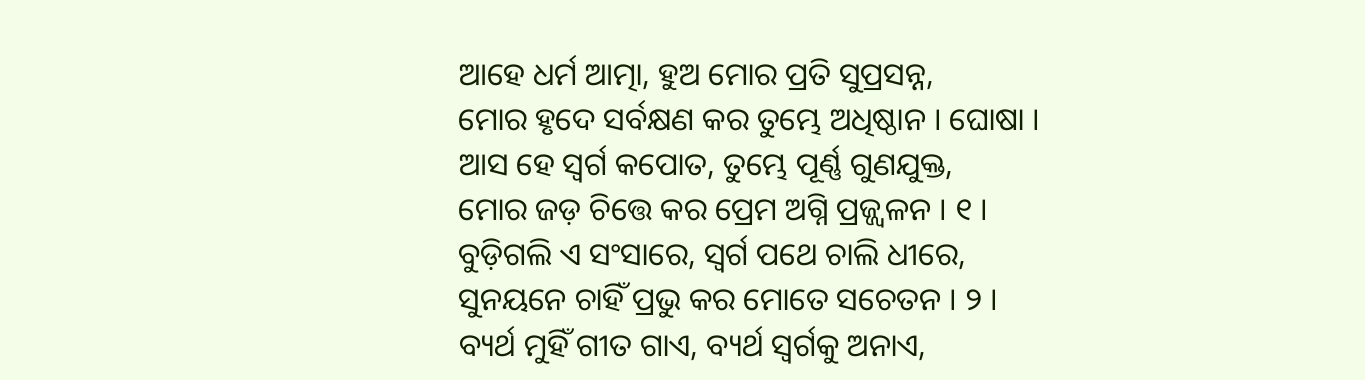ଆହେ ଧର୍ମ ଆତ୍ମା, ହୁଅ ମୋର ପ୍ରତି ସୁପ୍ରସନ୍ନ,
ମୋର ହୃଦେ ସର୍ବକ୍ଷଣ କର ତୁମ୍ଭେ ଅଧିଷ୍ଠାନ । ଘୋଷା ।
ଆସ ହେ ସ୍ୱର୍ଗ କପୋତ, ତୁମ୍ଭେ ପୂର୍ଣ୍ଣ ଗୁଣଯୁକ୍ତ,
ମୋର ଜଡ଼ ଚିତ୍ତେ କର ପ୍ରେମ ଅଗ୍ନି ପ୍ରଜ୍ଜ୍ୱଳନ । ୧ ।
ବୁଡ଼ିଗଲି ଏ ସଂସାରେ, ସ୍ୱର୍ଗ ପଥେ ଚାଲି ଧୀରେ,
ସୁନୟନେ ଚାହିଁ ପ୍ରଭୁ କର ମୋତେ ସଚେତନ । ୨ ।
ବ୍ୟର୍ଥ ମୁହିଁ ଗୀତ ଗାଏ, ବ୍ୟର୍ଥ ସ୍ୱର୍ଗକୁ ଅନାଏ,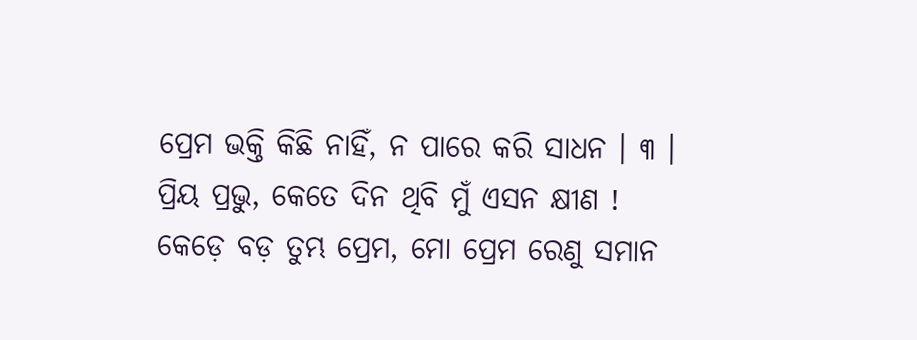ପ୍ରେମ ଭକ୍ତି କିଛି ନାହିଁ, ନ ପାରେ କରି ସାଧନ । ୩ ।
ପ୍ରିୟ ପ୍ରଭୁ, କେତେ ଦିନ ଥିବି ମୁଁ ଏସନ କ୍ଷୀଣ !
କେଡ଼େ ବଡ଼ ତୁମ୍ଭ ପ୍ରେମ, ମୋ ପ୍ରେମ ରେଣୁ ସମାନ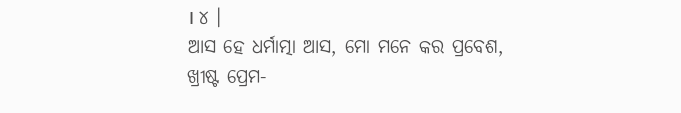। ୪ ।
ଆସ ହେ ଧର୍ମାତ୍ମା ଆସ, ମୋ ମନେ କର ପ୍ରବେଶ,
ଖ୍ରୀଷ୍ଟ ପ୍ରେମ-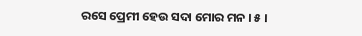ରସେ ପ୍ରେମୀ ହେଉ ସଦା ମୋର ମନ । ୫ ।